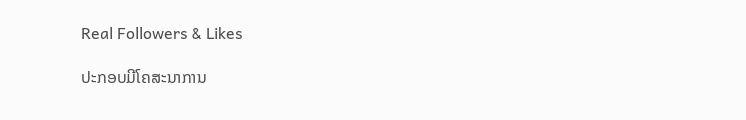Real Followers & Likes

ປະກອບມີໂຄສະນາການ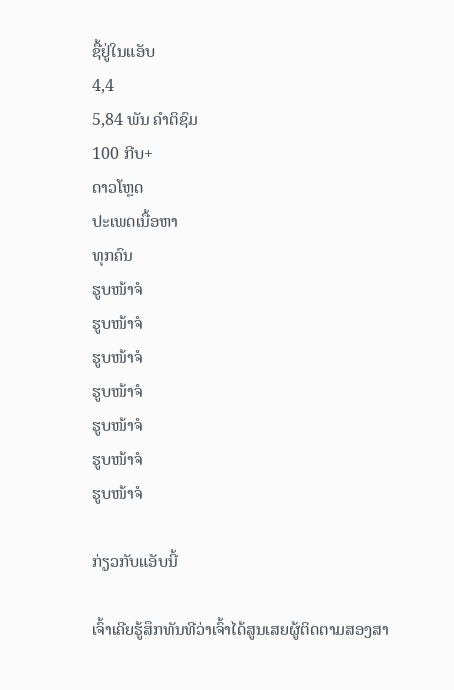ຊື້ຢູ່ໃນແອັບ
4,4
5,84 ພັນ ຄຳຕິຊົມ
100 ກີບ+
ດາວໂຫຼດ
ປະເພດເນື້ອຫາ
ທຸກຄົນ
ຮູບໜ້າຈໍ
ຮູບໜ້າຈໍ
ຮູບໜ້າຈໍ
ຮູບໜ້າຈໍ
ຮູບໜ້າຈໍ
ຮູບໜ້າຈໍ
ຮູບໜ້າຈໍ

ກ່ຽວກັບແອັບນີ້

ເຈົ້າເຄີຍຮູ້ສຶກທັນທີວ່າເຈົ້າໄດ້ສູນເສຍຜູ້ຕິດຕາມສອງສາ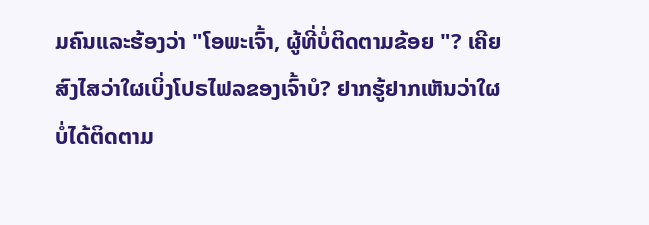ມຄົນແລະຮ້ອງວ່າ "ໂອພະເຈົ້າ, ຜູ້ທີ່ບໍ່ຕິດຕາມຂ້ອຍ "? ເຄີຍສົງໄສວ່າໃຜເບິ່ງໂປຣໄຟລຂອງເຈົ້າບໍ? ຢາກຮູ້ຢາກເຫັນວ່າໃຜບໍ່ໄດ້ຕິດຕາມ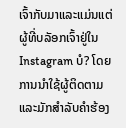ເຈົ້າກັບມາແລະແມ່ນແຕ່ຜູ້ທີ່ບລັອກເຈົ້າຢູ່ໃນ Instagram ບໍ? ໂດຍການນໍາໃຊ້ຜູ້ຕິດຕາມແລະມັກສໍາລັບຄໍາຮ້ອງ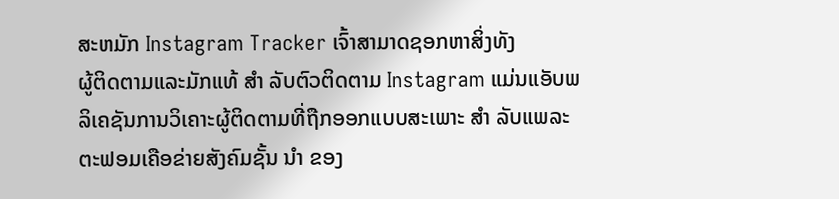ສະຫມັກ Instagram Tracker ເຈົ້າສາມາດຊອກຫາສິ່ງທັງ
ຜູ້ຕິດຕາມແລະມັກແທ້ ສຳ ລັບຕົວຕິດຕາມ Instagram ແມ່ນແອັບພລິເຄຊັນການວິເຄາະຜູ້ຕິດຕາມທີ່ຖືກອອກແບບສະເພາະ ສຳ ລັບແພລະຕະຟອມເຄືອຂ່າຍສັງຄົມຊັ້ນ ນຳ ຂອງ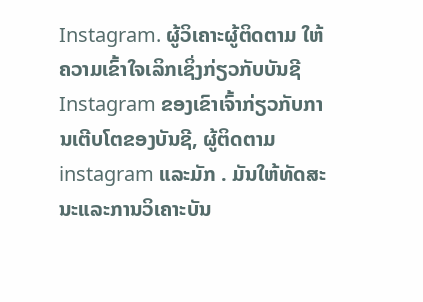Instagram. ຜູ້ວິເຄາະຜູ້ຕິດຕາມ ໃຫ້ຄວາມເຂົ້າໃຈເລິກເຊິ່ງກ່ຽວກັບບັນຊີ Instagram ຂອງເຂົາເຈົ້າກ່ຽວກັບການເຕີບໂຕຂອງບັນຊີ, ຜູ້ຕິດຕາມ instagram ແລະມັກ . ມັນໃຫ້ທັດສະນະແລະການວິເຄາະບັນ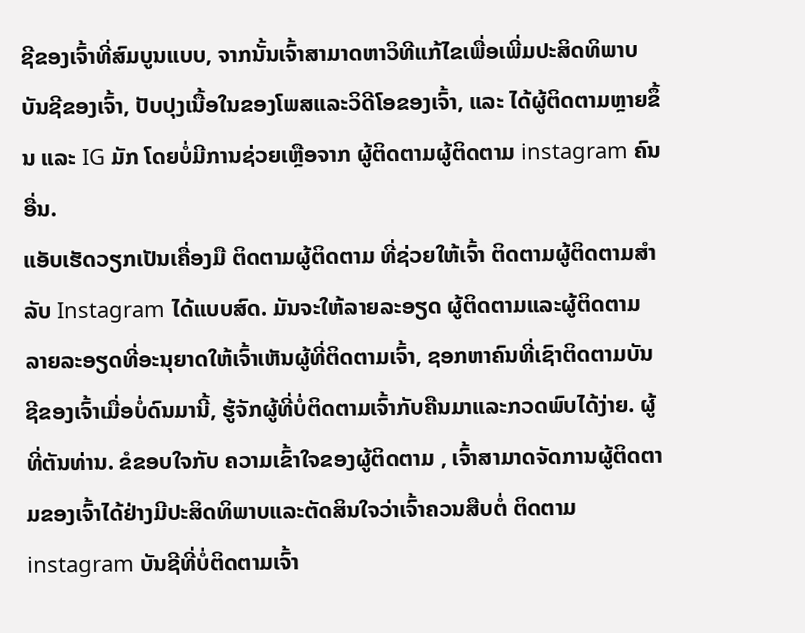ຊີຂອງເຈົ້າທີ່ສົມບູນແບບ, ຈາກນັ້ນເຈົ້າສາມາດຫາວິທີແກ້ໄຂເພື່ອເພີ່ມປະສິດທິພາບບັນຊີຂອງເຈົ້າ, ປັບປຸງເນື້ອໃນຂອງໂພສແລະວິດີໂອຂອງເຈົ້າ, ແລະ ໄດ້ຜູ້ຕິດຕາມຫຼາຍຂຶ້ນ ແລະ IG ມັກ ໂດຍບໍ່ມີການຊ່ວຍເຫຼືອຈາກ ຜູ້ຕິດຕາມຜູ້ຕິດຕາມ instagram ຄົນອື່ນ.
ແອັບເຮັດວຽກເປັນເຄື່ອງມື ຕິດຕາມຜູ້ຕິດຕາມ ທີ່ຊ່ວຍໃຫ້ເຈົ້າ ຕິດຕາມຜູ້ຕິດຕາມສໍາລັບ Instagram ໄດ້ແບບສົດ. ມັນຈະໃຫ້ລາຍລະອຽດ ຜູ້ຕິດຕາມແລະຜູ້ຕິດຕາມ ລາຍລະອຽດທີ່ອະນຸຍາດໃຫ້ເຈົ້າເຫັນຜູ້ທີ່ຕິດຕາມເຈົ້າ, ຊອກຫາຄົນທີ່ເຊົາຕິດຕາມບັນຊີຂອງເຈົ້າເມື່ອບໍ່ດົນມານີ້, ຮູ້ຈັກຜູ້ທີ່ບໍ່ຕິດຕາມເຈົ້າກັບຄືນມາແລະກວດພົບໄດ້ງ່າຍ. ຜູ້ທີ່ຕັນທ່ານ. ຂໍຂອບໃຈກັບ ຄວາມເຂົ້າໃຈຂອງຜູ້ຕິດຕາມ , ເຈົ້າສາມາດຈັດການຜູ້ຕິດຕາມຂອງເຈົ້າໄດ້ຢ່າງມີປະສິດທິພາບແລະຕັດສິນໃຈວ່າເຈົ້າຄວນສືບຕໍ່ ຕິດຕາມ instagram ບັນຊີທີ່ບໍ່ຕິດຕາມເຈົ້າ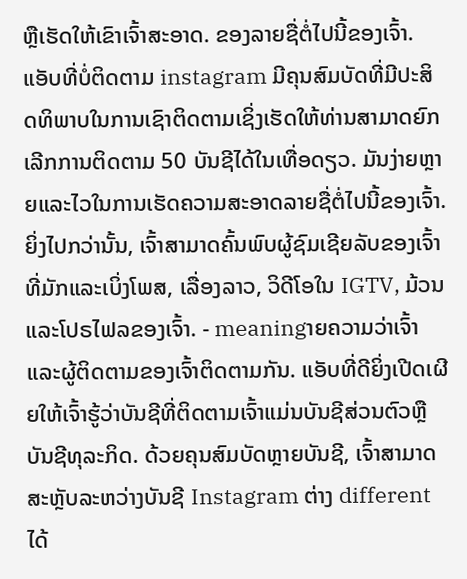ຫຼືເຮັດໃຫ້ເຂົາເຈົ້າສະອາດ. ຂອງລາຍຊື່ຕໍ່ໄປນີ້ຂອງເຈົ້າ. ແອັບທີ່ບໍ່ຕິດຕາມ instagram ມີຄຸນສົມບັດທີ່ມີປະສິດທິພາບໃນການເຊົາຕິດຕາມເຊິ່ງເຮັດໃຫ້ທ່ານສາມາດຍົກເລີກການຕິດຕາມ 50 ບັນຊີໄດ້ໃນເທື່ອດຽວ. ມັນງ່າຍຫຼາຍແລະໄວໃນການເຮັດຄວາມສະອາດລາຍຊື່ຕໍ່ໄປນີ້ຂອງເຈົ້າ.
ຍິ່ງໄປກວ່ານັ້ນ, ເຈົ້າສາມາດຄົ້ນພົບຜູ້ຊົມເຊີຍລັບຂອງເຈົ້າທີ່ມັກແລະເບິ່ງໂພສ, ເລື່ອງລາວ, ວິດີໂອໃນ IGTV, ມ້ວນແລະໂປຣໄຟລຂອງເຈົ້າ. - meaningາຍຄວາມວ່າເຈົ້າແລະຜູ້ຕິດຕາມຂອງເຈົ້າຕິດຕາມກັນ. ແອັບທີ່ດີຍິ່ງເປີດເຜີຍໃຫ້ເຈົ້າຮູ້ວ່າບັນຊີທີ່ຕິດຕາມເຈົ້າແມ່ນບັນຊີສ່ວນຕົວຫຼືບັນຊີທຸລະກິດ. ດ້ວຍຄຸນສົມບັດຫຼາຍບັນຊີ, ເຈົ້າສາມາດສະຫຼັບລະຫວ່າງບັນຊີ Instagram ຕ່າງ different ໄດ້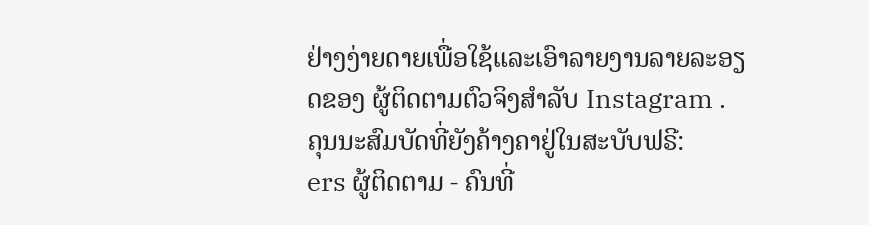ຢ່າງງ່າຍດາຍເພື່ອໃຊ້ແລະເອົາລາຍງານລາຍລະອຽດຂອງ ຜູ້ຕິດຕາມຕົວຈິງສໍາລັບ Instagram .
ຄຸນນະສົມບັດທີ່ຍັງຄ້າງຄາຢູ່ໃນສະບັບຟຣີ:
ers ຜູ້ຕິດຕາມ - ຄົນທີ່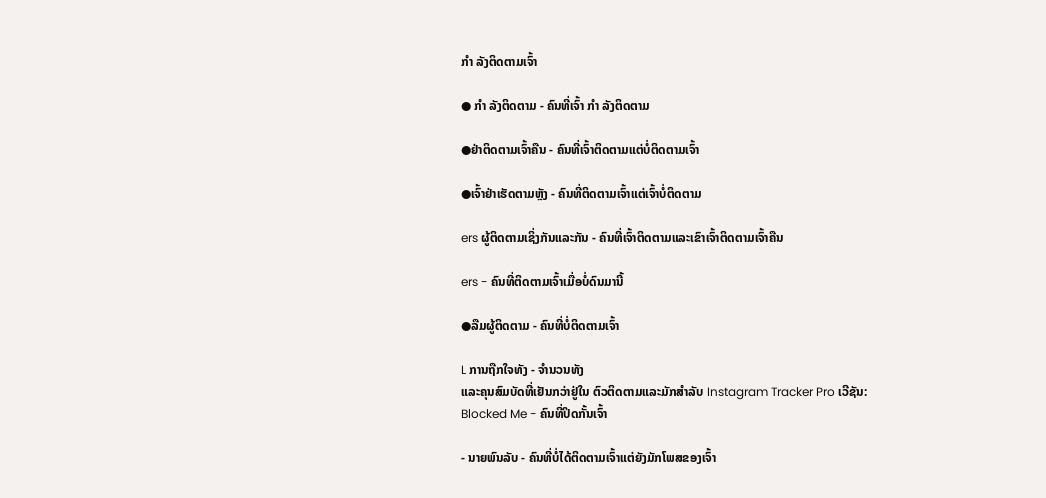ກຳ ລັງຕິດຕາມເຈົ້າ

● ກຳ ລັງຕິດຕາມ - ຄົນທີ່ເຈົ້າ ກຳ ລັງຕິດຕາມ

●ຢ່າຕິດຕາມເຈົ້າຄືນ - ຄົນທີ່ເຈົ້າຕິດຕາມແຕ່ບໍ່ຕິດຕາມເຈົ້າ

●ເຈົ້າຢ່າເຮັດຕາມຫຼັງ - ຄົນທີ່ຕິດຕາມເຈົ້າແຕ່ເຈົ້າບໍ່ຕິດຕາມ

ers ຜູ້ຕິດຕາມເຊິ່ງກັນແລະກັນ - ຄົນທີ່ເຈົ້າຕິດຕາມແລະເຂົາເຈົ້າຕິດຕາມເຈົ້າຄືນ

ers - ຄົນທີ່ຕິດຕາມເຈົ້າເມື່ອບໍ່ດົນມານີ້

●ລືມຜູ້ຕິດຕາມ - ຄົນທີ່ບໍ່ຕິດຕາມເຈົ້າ

L ການຖືກໃຈທັງ - ຈໍານວນທັງ
ແລະຄຸນສົມບັດທີ່ເຢັນກວ່າຢູ່ໃນ ຕົວຕິດຕາມແລະມັກສໍາລັບ Instagram Tracker Pro ເວີຊັນ:
Blocked Me - ຄົນທີ່ປິດກັ້ນເຈົ້າ

- ນາຍພົນລັບ - ຄົນທີ່ບໍ່ໄດ້ຕິດຕາມເຈົ້າແຕ່ຍັງມັກໂພສຂອງເຈົ້າ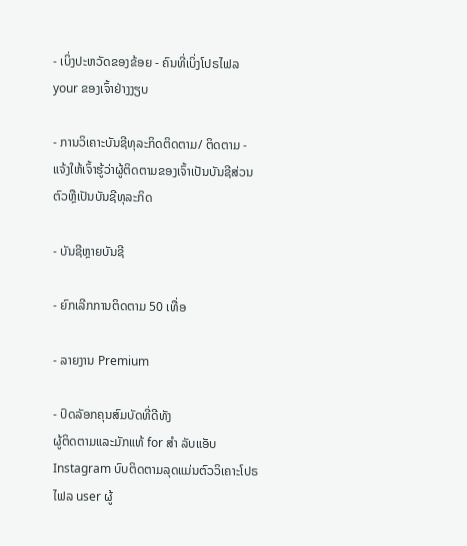- ເບິ່ງປະຫວັດຂອງຂ້ອຍ - ຄົນທີ່ເບິ່ງໂປຣໄຟລ your ຂອງເຈົ້າຢ່າງງຽບ

- ການວິເຄາະບັນຊີທຸລະກິດຕິດຕາມ/ ຕິດຕາມ - ແຈ້ງໃຫ້ເຈົ້າຮູ້ວ່າຜູ້ຕິດຕາມຂອງເຈົ້າເປັນບັນຊີສ່ວນຕົວຫຼືເປັນບັນຊີທຸລະກິດ

- ບັນຊີຫຼາຍບັນຊີ

- ຍົກເລີກການຕິດຕາມ 50 ເທື່ອ

- ລາຍງານ Premium

- ປົດລັອກຄຸນສົມບັດທີ່ດີທັງ
ຜູ້ຕິດຕາມແລະມັກແທ້ for ສຳ ລັບແອັບ Instagram ບົບຕິດຕາມລຸດແມ່ນຕົວວິເຄາະໂປຣໄຟລ user ຜູ້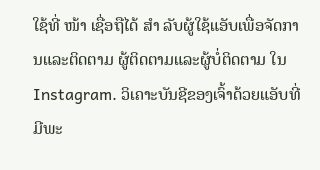ໃຊ້ທີ່ ໜ້າ ເຊື່ອຖືໄດ້ ສຳ ລັບຜູ້ໃຊ້ແອັບເພື່ອຈັດການແລະຕິດຕາມ ຜູ້ຕິດຕາມແລະຜູ້ບໍ່ຕິດຕາມ ໃນ Instagram. ວິເຄາະບັນຊີຂອງເຈົ້າດ້ວຍແອັບທີ່ມີພະ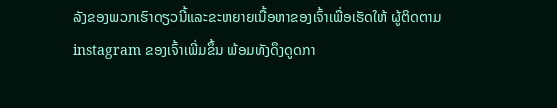ລັງຂອງພວກເຮົາດຽວນີ້ແລະຂະຫຍາຍເນື້ອຫາຂອງເຈົ້າເພື່ອເຮັດໃຫ້ ຜູ້ຕິດຕາມ instagram ຂອງເຈົ້າເພີ່ມຂຶ້ນ ພ້ອມທັງດຶງດູດກາ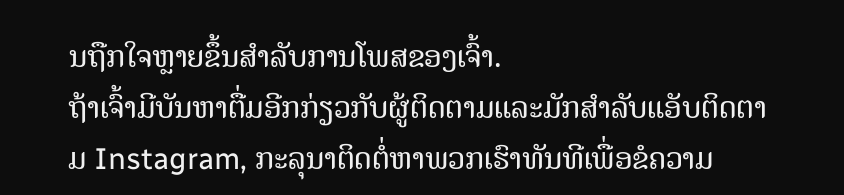ນຖືກໃຈຫຼາຍຂຶ້ນສໍາລັບການໂພສຂອງເຈົ້າ.
ຖ້າເຈົ້າມີບັນຫາຕື່ມອີກກ່ຽວກັບຜູ້ຕິດຕາມແລະມັກສໍາລັບແອັບຕິດຕາມ Instagram, ກະລຸນາຕິດຕໍ່ຫາພວກເຮົາທັນທີເພື່ອຂໍຄວາມ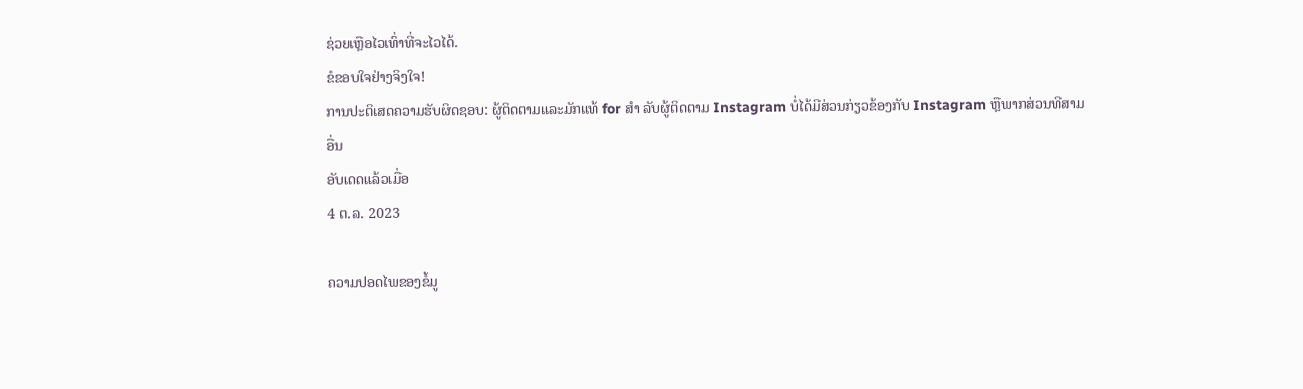ຊ່ວຍເຫຼືອໄວເທົ່າທີ່ຈະໄວໄດ້.
ຂໍຂອບໃຈຢ່າງຈິງໃຈ!
ການປະຕິເສດຄວາມຮັບຜິດຊອບ: ຜູ້ຕິດຕາມແລະມັກແທ້ for ສຳ ລັບຜູ້ຕິດຕາມ Instagram ບໍ່ໄດ້ມີສ່ວນກ່ຽວຂ້ອງກັບ Instagram ຫຼືພາກສ່ວນທີສາມອື່ນ
ອັບເດດແລ້ວເມື່ອ
4 ຕ.ລ. 2023

ຄວາມປອດໄພຂອງຂໍ້ມູ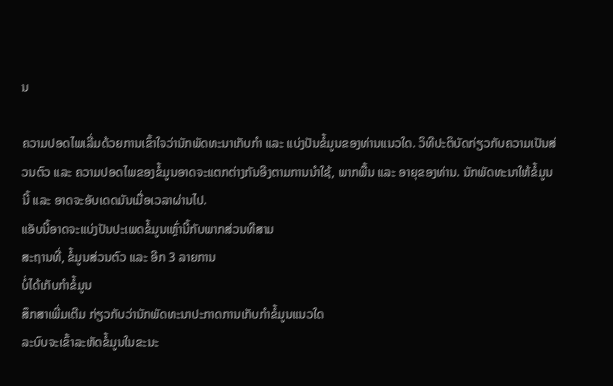ນ

ຄວາມປອດໄພເລີ່ມດ້ວຍການເຂົ້າໃຈວ່ານັກພັດທະນາເກັບກຳ ແລະ ແບ່ງປັນຂໍ້ມູນຂອງທ່ານແນວໃດ. ວິທີປະຕິບັດກ່ຽວກັບຄວາມເປັນສ່ວນຕົວ ແລະ ຄວາມປອດໄພຂອງຂໍ້ມູນອາດຈະແຕກຕ່າງກັນອີງຕາມການນຳໃຊ້, ພາກພື້ນ ແລະ ອາຍຸຂອງທ່ານ. ນັກພັດທະນາໃຫ້ຂໍ້ມູນນີ້ ແລະ ອາດຈະອັບເດດມັນເມື່ອເວລາຜ່ານໄປ.
ແອັບນີ້ອາດຈະແບ່ງປັນປະເພດຂໍ້ມູນເຫຼົ່ານີ້ກັບພາກສ່ວນທີສາມ
ສະຖານທີ່, ຂໍ້ມູນສ່ວນຕົວ ແລະ ອີກ 3 ລາຍການ
ບໍ່ໄດ້ເກັບກຳຂໍ້ມູນ
ສຶກສາເພີ່ມເຕີມ ກ່ຽວກັບວ່ານັກພັດທະນາປະກາດການເກັບກຳຂໍ້ມູນແນວໃດ
ລະບົບຈະເຂົ້າລະຫັດຂໍ້ມູນໃນຂະນະ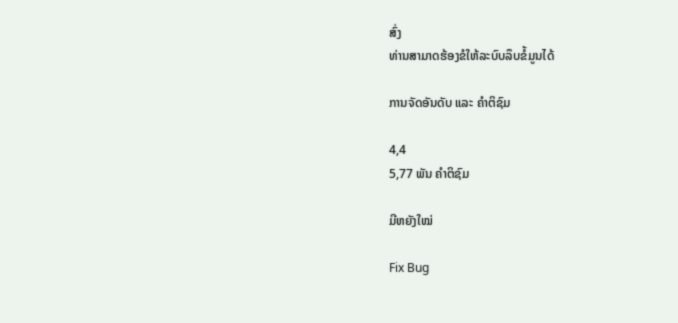ສົ່ງ
ທ່ານສາມາດຮ້ອງຂໍໃຫ້ລະບົບລຶບຂໍ້ມູນໄດ້

ການຈັດອັນດັບ ແລະ ຄຳຕິຊົມ

4,4
5,77 ພັນ ຄຳຕິຊົມ

ມີຫຍັງໃໝ່

Fix Bug